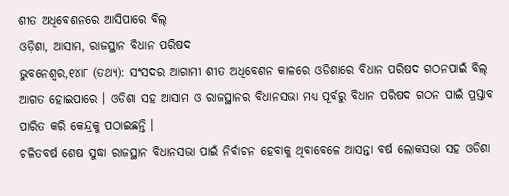ଶୀତ ଅଧିବେଶନରେ ଆସିପାରେ ବିଲ୍
ଓଡ଼ିଶା, ଆସାମ, ରାଜସ୍ଥାନ ବିଧାନ ପରିଷଦ
ଭୁବନେଶ୍ୱର,୧୪ା୮ (ତଥ୍ୟ): ସଂସଦର ଆଗାମୀ ଶୀତ ଅଧିବେଶନ କାଳରେ ଓଡିଶାରେ ବିଧାନ ପରିଷଦ ଗଠନପାଇଁ ବିଲ୍ ଆଗତ ହୋଇପାରେ । ଓଡିଶା ସହ ଆସାମ ଓ ରାଜସ୍ଥାନର ବିଧାନସଭା ମଧ୍ୟ ପୂର୍ବରୁ ବିଧାନ ପରିଷଦ ଗଠନ ପାଇଁ ପ୍ରସ୍ତାବ ପାରିତ କରି କେନ୍ଦ୍ରକୁ ପଠାଇଛନ୍ତି ।
ଚଳିତବର୍ଷ ଶେଷ ସୁଦ୍ଧା ରାଜସ୍ଥାନ ବିଧାନସଭା ପାଇଁ ନିର୍ବାଚନ ହେବାକୁ ଥିବାବେଳେ ଆସନ୍ତା ବର୍ଷ ଲୋକସଭା ସହ ଓଡିଶା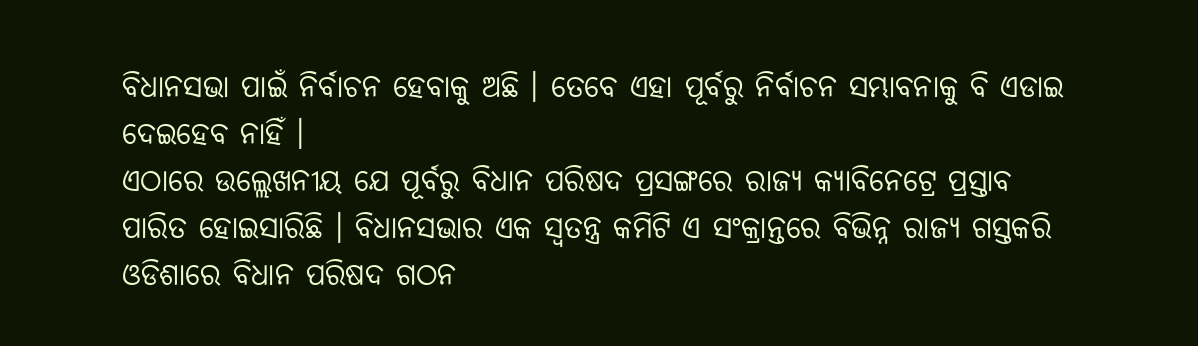ବିଧାନସଭା ପାଇଁ ନିର୍ବାଚନ ହେବାକୁ ଅଛି । ତେବେ ଏହା ପୂର୍ବରୁ ନିର୍ବାଚନ ସମ୍ଭାବନାକୁ ବି ଏଡାଇ ଦେଇହେବ ନାହିଁ ।
ଏଠାରେ ଉଲ୍ଲେଖନୀୟ ଯେ ପୂର୍ବରୁ ବିଧାନ ପରିଷଦ ପ୍ରସଙ୍ଗରେ ରାଜ୍ୟ କ୍ୟାବିନେଟ୍ରେ ପ୍ରସ୍ତାବ ପାରିତ ହୋଇସାରିଛି । ବିଧାନସଭାର ଏକ ସ୍ୱତନ୍ତ୍ର କମିଟି ଏ ସଂକ୍ରାନ୍ତରେ ବିଭିନ୍ନ ରାଜ୍ୟ ଗସ୍ତକରି ଓଡିଶାରେ ବିଧାନ ପରିଷଦ ଗଠନ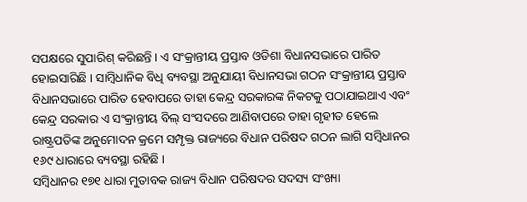ସପକ୍ଷରେ ସୁପାରିଶ୍ କରିଛନ୍ତି । ଏ ସଂକ୍ରାନ୍ତୀୟ ପ୍ରସ୍ତାବ ଓଡିଶା ବିଧାନସଭାରେ ପାରିତ ହୋଇସାରିଛି । ସାମ୍ବିଧାନିକ ବିଧି ବ୍ୟବସ୍ଥା ଅନୁଯାୟୀ ବିଧାନସଭା ଗଠନ ସଂକ୍ରାନ୍ତୀୟ ପ୍ରସ୍ତାବ ବିଧାନସଭାରେ ପାରିତ ହେବାପରେ ତାହା କେନ୍ଦ୍ର ସରକାରଙ୍କ ନିକଟକୁ ପଠାଯାଇଥାଏ ଏବଂ କେନ୍ଦ୍ର ସରକାର ଏ ସଂକ୍ରାନ୍ତୀୟ ବିଲ୍ ସଂସଦରେ ଆଣିବାପରେ ତାହା ଗୃହୀତ ହେଲେ ରାଷ୍ଟ୍ରପତିଙ୍କ ଅନୁମୋଦନ କ୍ରମେ ସମ୍ପୃକ୍ତ ରାଜ୍ୟରେ ବିଧାନ ପରିଷଦ ଗଠନ ଲାଗି ସମ୍ବିଧାନର ୧୬୯ ଧାରାରେ ବ୍ୟବସ୍ଥା ରହିଛି ।
ସମ୍ବିଧାନର ୧୭୧ ଧାରା ମୁତାବକ ରାଜ୍ୟ ବିଧାନ ପରିଷଦର ସଦସ୍ୟ ସଂଖ୍ୟା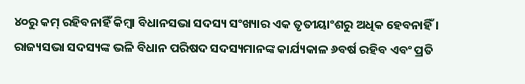୪୦ରୁ କମ୍ ରହିବନାହିଁ କିମ୍ବା ବିଧାନସଭା ସଦସ୍ୟ ସଂଖ୍ୟାର ଏକ ତୃତୀୟାଂଶରୁ ଅଧିକ ହେବନାହିଁ ।
ରାଜ୍ୟସଭା ସଦସ୍ୟଙ୍କ ଭଳି ବିଧାନ ପରିଷଦ ସଦସ୍ୟମାନଙ୍କ କାର୍ଯ୍ୟକାଳ ୬ବର୍ଷ ରହିବ ଏବଂ ପ୍ରତି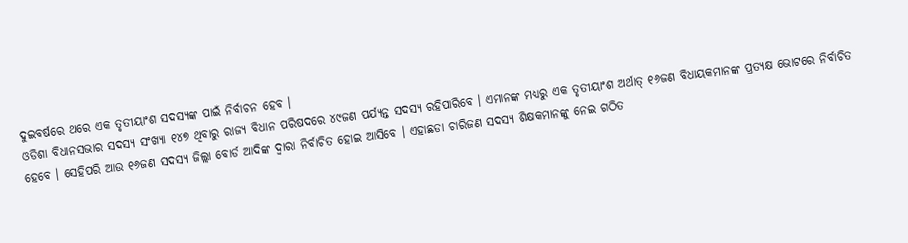ଦୁଇବର୍ଷରେ ଥରେ ଏକ ତୃତୀୟାଂଶ ସଦସ୍ୟଙ୍କ ପାଇଁ ନିର୍ବାଚନ ହେବ ।
ଓଡିଶା ବିଧାନସଭାର ସଦସ୍ୟ ସଂଖ୍ୟା ୧୪୭ ଥିବାରୁ ରାଜ୍ୟ ବିଧାନ ପରିଷଦରେ ୪୯ଜଣ ପର୍ଯ୍ୟନ୍ତ ସଦସ୍ୟ ରହିପାରିବେ । ଏମାନଙ୍କ ମଧ୍ୟରୁ ଏକ ତୃତୀୟାଂଶ ଅର୍ଥାତ୍ ୧୬ଜଣ ବିଧାୟକମାନଙ୍କ ପ୍ରତ୍ୟକ୍ଷ ଭୋଟରେ ନିର୍ବାଚିତ ହେବେ । ସେହିପରି ଆଉ ୧୬ଜଣ ସଦସ୍ୟ ଜିଲ୍ଲା ବୋର୍ଡ ଆଦିଙ୍କ ଦ୍ୱାରା ନିର୍ବାଚିତ ହୋଇ ଆସିବେ । ଏହାଛଡା ଚାରିଜଣ ସଦସ୍ୟ ଶିକ୍ଷକମାନଙ୍କୁ ନେଇ ଗଠିତ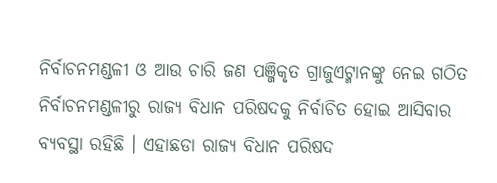ନିର୍ବାଚନମଣ୍ଡଳୀ ଓ ଆଉ ଚାରି ଜଣ ପଞ୍ଜିକୃତ ଗ୍ରାଜୁଏଟ୍ମାନଙ୍କୁ ନେଇ ଗଠିତ ନିର୍ବାଚନମଣ୍ଡଳୀରୁ ରାଜ୍ୟ ବିଧାନ ପରିଷଦକୁ ନିର୍ବାଚିତ ହୋଇ ଆସିବାର ବ୍ୟବସ୍ଥା ରହିଛି । ଏହାଛଡା ରାଜ୍ୟ ବିଧାନ ପରିଷଦ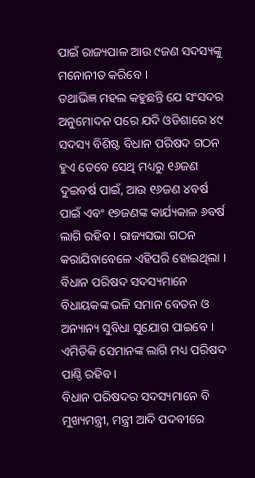ପାଇଁ ରାଜ୍ୟପାଳ ଆଉ ୯ଜଣ ସଦସ୍ୟଙ୍କୁ ମନୋନୀତ କରିବେ ।
ତଥାଭିଜ୍ଞ ମହଲ କହୁଛନ୍ତି ଯେ ସଂସଦର ଅନୁମୋଦନ ପରେ ଯଦି ଓଡିଶାରେ ୪୯ ସଦସ୍ୟ ବିଶିଷ୍ଟ ବିଧାନ ପରିଷଦ ଗଠନ ହୁଏ ତେବେ ସେଥି ମଧ୍ୟରୁ ୧୬ଜଣ ଦୁଇବର୍ଷ ପାଇଁ, ଆଉ ୧୬ଜଣ ୪ବର୍ଷ ପାଇଁ ଏବଂ ୧୭ଜଣଙ୍କ କାର୍ଯ୍ୟକାଳ ୬ବର୍ଷ ଲାଗି ରହିବ । ରାଜ୍ୟସଭା ଗଠନ କରାଯିବାବେଳେ ଏହିପରି ହୋଇଥିଲା । ବିଧାନ ପରିଷଦ ସଦସ୍ୟମାନେ ବିଧାୟକଙ୍କ ଭଳି ସମାନ ବେତନ ଓ ଅନ୍ୟାନ୍ୟ ସୁବିଧା ସୁଯୋଗ ପାଇବେ । ଏମିତିକି ସେମାନଙ୍କ ଲାଗି ମଧ୍ୟ ପରିଷଦ ପାଣ୍ଠି ରହିବ ।
ବିଧାନ ପରିଷଦର ସଦସ୍ୟମାନେ ବି ମୁଖ୍ୟମନ୍ତ୍ରୀ, ମନ୍ତ୍ରୀ ଆଦି ପଦବୀରେ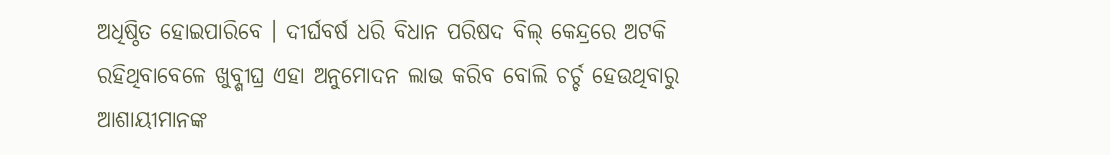ଅଧିଷ୍ଠିତ ହୋଇପାରିବେ । ଦୀର୍ଘବର୍ଷ ଧରି ବିଧାନ ପରିଷଦ ବିଲ୍ କେନ୍ଦ୍ରରେ ଅଟକି ରହିଥିବାବେଳେ ଖୁବ୍ଶୀଘ୍ର ଏହା ଅନୁମୋଦନ ଲାଭ କରିବ ବୋଲି ଚର୍ଚ୍ଚ ହେଉଥିବାରୁ ଆଶାୟୀମାନଙ୍କ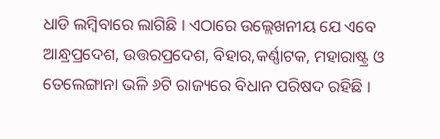ଧାଡି ଲମ୍ବିବାରେ ଲାଗିଛି । ଏଠାରେ ଉଲ୍ଲେଖନୀୟ ଯେ ଏବେ ଆନ୍ଧ୍ରପ୍ରଦେଶ, ଉତ୍ତରପ୍ରଦେଶ, ବିହାର,କର୍ଣ୍ଣାଟକ, ମହାରାଷ୍ଟ୍ର ଓ ତେଲେଙ୍ଗାନା ଭଳି ୬ଟି ରାଜ୍ୟରେ ବିଧାନ ପରିଷଦ ରହିଛି ।